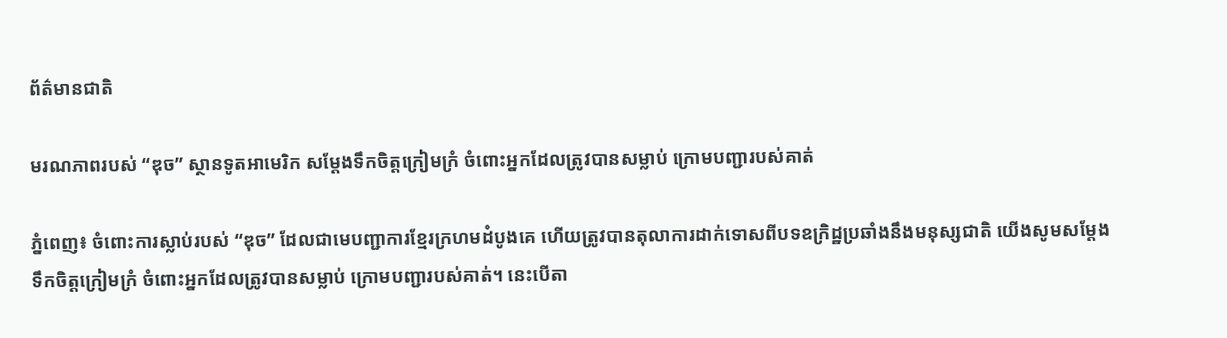ព័ត៌មានជាតិ

មរណភាពរបស់ “ឌុច” ស្ថានទូតអាមេរិក សម្តែងទឹកចិត្តក្រៀមក្រំ ចំពោះអ្នកដែលត្រូវបានសម្លាប់ ក្រោមបញ្ជារបស់គាត់

ភ្នំពេញ៖ ចំពោះការស្លាប់របស់ “ឌុច” ដែលជាមេបញ្ជាការខ្មែរក្រហមដំបូងគេ ហើយត្រូវបានតុលាការដាក់ទោសពីបទឧក្រិដ្ឋប្រឆាំងនឹងមនុស្សជាតិ យើងសូមសម្តែងទឹកចិត្តក្រៀមក្រំ ចំពោះអ្នកដែលត្រូវបានសម្លាប់ ក្រោមបញ្ជារបស់គាត់។ នេះបេីតា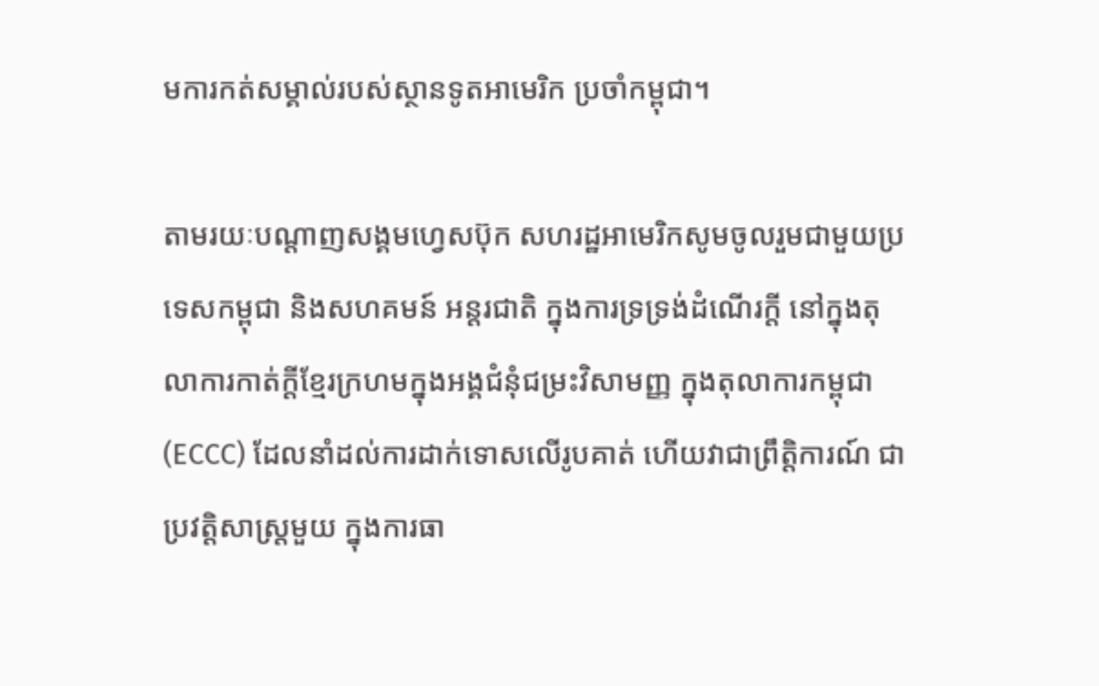មការកត់សម្គាល់របស់ស្ថានទូតអាមេរិក ប្រចាំកម្ពុជា។

តាមរយៈបណ្តាញសង្គមហ្វេសប៊ុក សហរដ្ឋអាមេរិកសូមចូលរួមជាមួយប្រទេសកម្ពុជា និងសហគមន៍ អន្តរជាតិ ក្នុងការទ្រទ្រង់ដំណើរក្តី នៅក្នុងតុលាការកាត់ក្តីខ្មែរក្រហមក្នុងអង្គជំនុំជម្រះវិសាមញ្ញ ក្នុងតុលាការកម្ពុជា (ECCC) ដែលនាំដល់ការដាក់ទោសលើរូបគាត់ ហើយវាជាព្រឹត្តិការណ៍ ជាប្រវត្តិសាស្រ្តមួយ ក្នុងការធា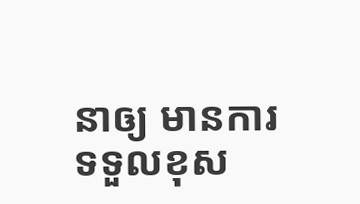នាឲ្យ មានការទទួលខុស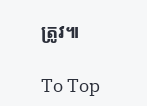ត្រូវ៕

To Top